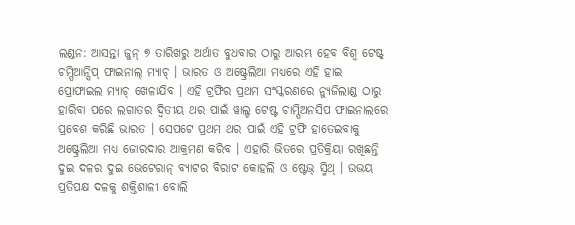ଲଣ୍ଡନ: ଆସନ୍ତା ଜୁନ୍ ୭ ତାରିଖରୁ ଅର୍ଥାତ ବୁଧବାର ଠାରୁ ଆରମ୍ଭ ହେବ ବିଶ୍ବ ଟେଷ୍ଟ୍ ଚମ୍ପିଆନ୍ସିପ୍ ଫାଇନାଲ୍ ମ୍ୟାଚ୍ । ଭାରତ ଓ ଅଷ୍ଟ୍ରେଲିଆ ମଧ୍ୟରେ ଏହି ହାଇ ପ୍ରୋଫାଇଲ ମ୍ୟାଚ୍ ଖେଳାଯିବ । ଏହି ଟ୍ରଫିର ପ୍ରଥମ ସଂସ୍କରଣରେ ନ୍ୟୁଜିଲାଣ୍ଡ ଠାରୁ ହାରିବା ପରେ ଲଗାତର ଦ୍ବିତୀୟ ଥର ପାଇଁ ୱାଲ୍ଡ ଟେଷ୍ଟ ଚାମ୍ପିଅନସିପ ଫାଇନାଲରେ ପ୍ରବେଶ କରିଛି ଭାରତ । ସେପଟେ ପ୍ରଥମ ଥର ପାଇଁ ଏହି ଟ୍ରଫି ହାତେଇବାକୁ ଅଷ୍ଟ୍ରେଲିଆ ମଧ୍ୟ ଜୋରଦାର ଆକ୍ରମଣ କରିବ । ଏହାରି ଭିତରେ ପ୍ରତିକ୍ରିୟା ରଖିଛନ୍ତି ଦୁଇ ଦଳର ଦୁଇ ଭେଟେରାନ୍ ବ୍ୟାଟର ବିରାଟ କୋହଲି ଓ ଷ୍ଟେଭ୍ ସ୍ମିଥ୍ । ଉଭୟ ପ୍ରତିପକ୍ଷ ଦଳକୁ ଶକ୍ତିଶାଳୀ ବୋଲି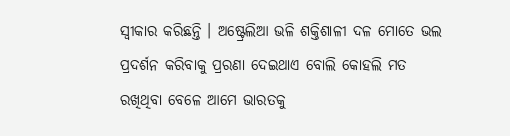ସ୍ବୀକାର କରିଛନ୍ତି । ଅଷ୍ଟ୍ରେଲିଆ ଭଳି ଶକ୍ତିଶାଳୀ ଦଳ ମୋତେ ଭଲ ପ୍ରଦର୍ଶନ କରିବାକୁ ପ୍ରରଣା ଦେଇଥାଏ ବୋଲି କୋହଲି ମତ ରଖିଥିବା ବେଳେ ଆମେ ଭାରତକୁ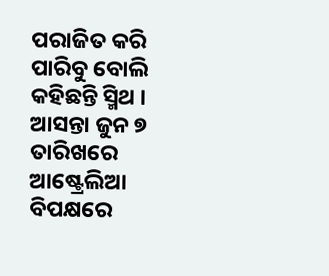ପରାଜିତ କରି ପାରିବୁ ବୋଲି କହିଛନ୍ତି ସ୍ମିଥ ।
ଆସନ୍ତା ଜୁନ ୭ ତାରିଖରେ ଆଷ୍ଟ୍ରେଲିଆ ବିପକ୍ଷରେ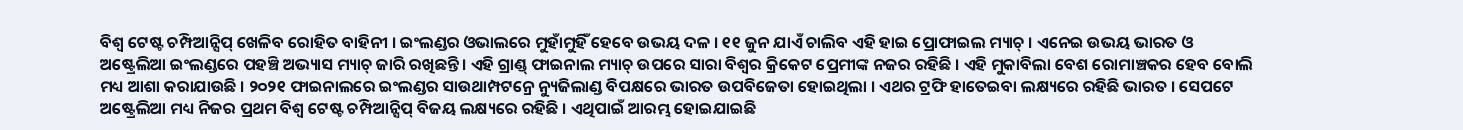ବିଶ୍ବ ଟେଷ୍ଟ ଚମ୍ପିଆନ୍ସିପ୍ ଖେଳିବ ରୋହିତ ବାହିନୀ । ଇଂଲଣ୍ଡର ଓଭାଲରେ ମୁହାଁମୁହିଁ ହେବେ ଉଭୟ ଦଳ । ୧୧ ଜୁନ ଯାଏଁ ଚାଲିବ ଏହି ହାଇ ପ୍ରୋଫାଇଲ ମ୍ୟାଚ୍ । ଏନେଇ ଉଭୟ ଭାରତ ଓ ଅଷ୍ଟ୍ରେଲିଆ ଇଂଲଣ୍ଡରେ ପହଞ୍ଚି ଅଭ୍ୟାସ ମ୍ୟାଚ୍ ଜାରି ରଖିଛନ୍ତି । ଏହି ଗ୍ରାଣ୍ଡ୍ ଫାଇନାଲ ମ୍ୟାଚ୍ ଉପରେ ସାରା ବିଶ୍ବର କ୍ରିକେଟ ପ୍ରେମୀଙ୍କ ନଜର ରହିଛି । ଏହି ମୁକାବିଲା ବେଶ ରୋମାଞ୍ଚକର ହେବ ବୋଲି ମଧ୍ୟ ଆଶା କରାଯାଉଛି । ୨୦୨୧ ଫାଇନାଲରେ ଇଂଲଣ୍ଡର ସାଉଥାମ୍ପଟନ୍ରେ ନ୍ୟୁଜିଲାଣ୍ଡ ବିପକ୍ଷରେ ଭାରତ ଉପବିଜେତା ହୋଇଥିଲା । ଏଥର ଟ୍ରଫି ହାତେଇବା ଲକ୍ଷ୍ୟରେ ରହିଛି ଭାରତ । ସେପଟେ ଅଷ୍ଟ୍ରେଲିଆ ମଧ୍ୟ ନିଜର ପ୍ରଥମ ବିଶ୍ବ ଟେଷ୍ଟ ଚମ୍ପିଆନ୍ସିପ୍ ବିଜୟ ଲକ୍ଷ୍ୟରେ ରହିଛି । ଏଥିପାଇଁ ଆରମ୍ଭ ହୋଇଯାଇଛି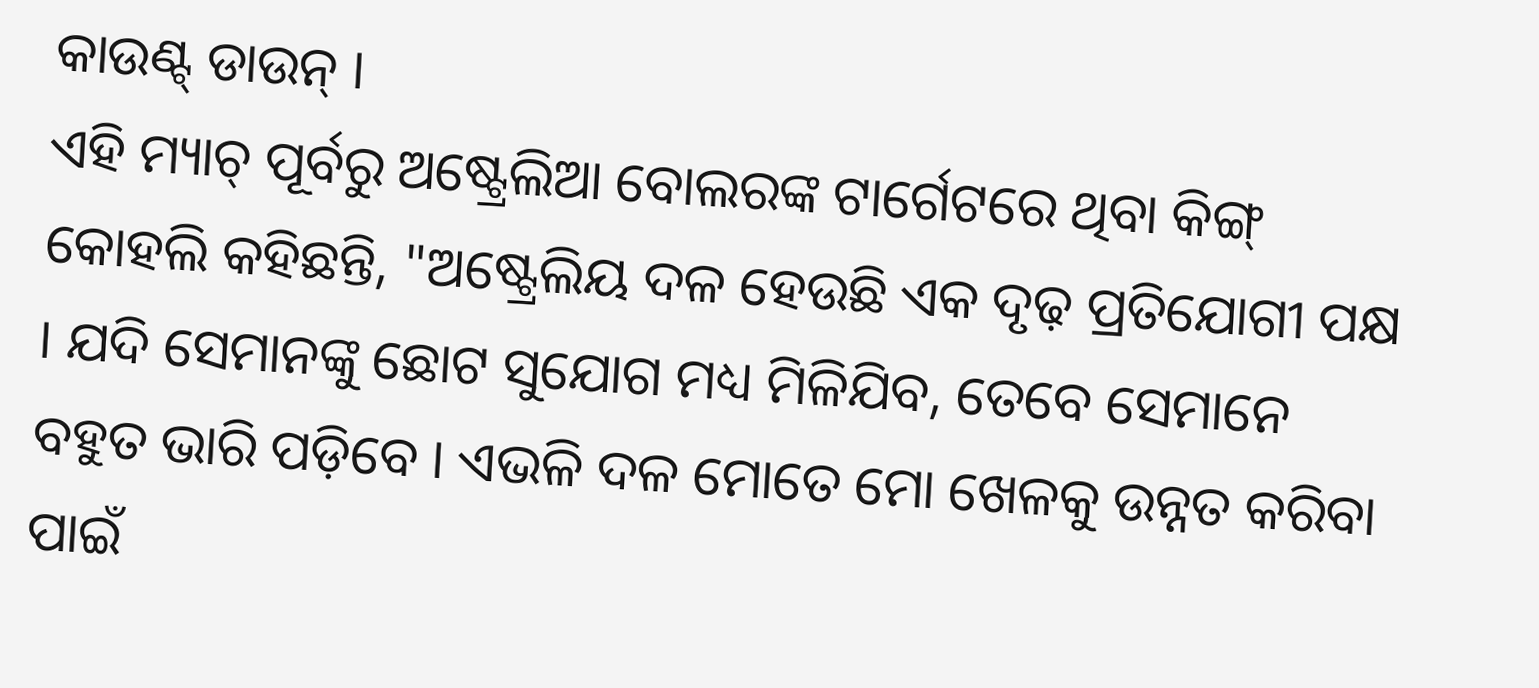କାଉଣ୍ଟ୍ ଡାଉନ୍ ।
ଏହି ମ୍ୟାଚ୍ ପୂର୍ବରୁ ଅଷ୍ଟ୍ରେଲିଆ ବୋଲରଙ୍କ ଟାର୍ଗେଟରେ ଥିବା କିଙ୍ଗ୍ କୋହଲି କହିଛନ୍ତି, "ଅଷ୍ଟ୍ରେଲିୟ ଦଳ ହେଉଛି ଏକ ଦୃଢ଼ ପ୍ରତିଯୋଗୀ ପକ୍ଷ । ଯଦି ସେମାନଙ୍କୁ ଛୋଟ ସୁଯୋଗ ମଧ୍ୟ ମିଳିଯିବ, ତେବେ ସେମାନେ ବହୁତ ଭାରି ପଡ଼ିବେ । ଏଭଳି ଦଳ ମୋତେ ମୋ ଖେଳକୁ ଉନ୍ନତ କରିବା ପାଇଁ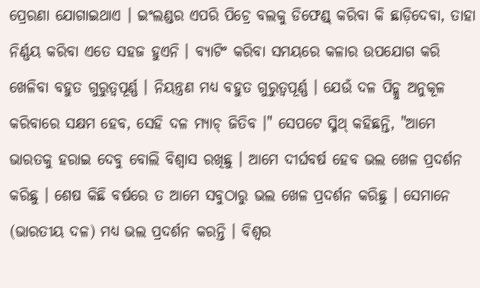ପ୍ରେରଣା ଯୋଗାଇଥାଏ । ଇଂଲଣ୍ଡର ଏପରି ପିଚ୍ରେ ବଲକୁ ଡିଫେଣ୍ଡ୍ କରିବା କି ଛାଡ଼ିଦେବା, ତାହା ନିର୍ଣ୍ଣୟ କରିବା ଏତେ ସହଜ ହୁଏନି । ବ୍ୟାଟିଂ କରିବା ସମୟରେ କଳାର ଉପଯୋଗ କରି ଖେଳିବା ବହୁତ ଗୁରୁତ୍ବପୂର୍ଣ୍ଣ । ନିୟନ୍ତ୍ରଣ ମଧ୍ୟ ବହୁତ ଗୁରୁତ୍ବପୂର୍ଣ୍ଣ । ଯେଉଁ ଦଳ ପିଚ୍କୁ ଅନୁକୂଳ କରିବାରେ ସକ୍ଷମ ହେବ, ସେହି ଦଳ ମ୍ୟାଚ୍ ଜିତିବ ।" ସେପଟେ ସ୍ମିଥ୍ କହିଛନ୍ତି, "ଆମେ ଭାରତକୁ ହରାଇ ଦେବୁ ବୋଲି ବିଶ୍ବାସ ରଖିଛୁ । ଆମେ ଦୀର୍ଘବର୍ଷ ହେବ ଭଲ ଖେଳ ପ୍ରଦର୍ଶନ କରିଛୁ । ଶେଷ କିଛି ବର୍ଷରେ ତ ଆମେ ସବୁଠାରୁ ଭଲ ଖେଳ ପ୍ରଦର୍ଶନ କରିଛୁ । ସେମାନେ (ଭାରତୀୟ ଦଳ) ମଧ୍ୟ ଭଲ ପ୍ରଦର୍ଶନ କରନ୍ତି । ବିଶ୍ବର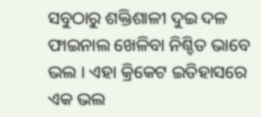ସବୁଠାରୁ ଶକ୍ତିଶାଳୀ ଦୁଇ ଦଳ ଫାଇନାଲ ଖେଳିବା ନିଶ୍ଚିତ ଭାବେ ଭଲ । ଏହା କ୍ରିକେଟ ଇତିହାସରେ ଏକ ଭଲ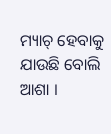ମ୍ୟାଚ୍ ହେବାକୁ ଯାଉଛି ବୋଲି ଆଶା ।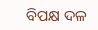ବିପକ୍ଷ ଦଳ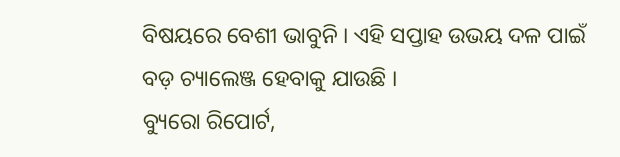ବିଷୟରେ ବେଶୀ ଭାବୁନି । ଏହି ସପ୍ତାହ ଉଭୟ ଦଳ ପାଇଁ ବଡ଼ ଚ୍ୟାଲେଞ୍ଜ ହେବାକୁ ଯାଉଛି ।
ବ୍ୟୁରୋ ରିପୋର୍ଟ,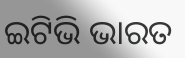ଇଟିଭି ଭାରତ